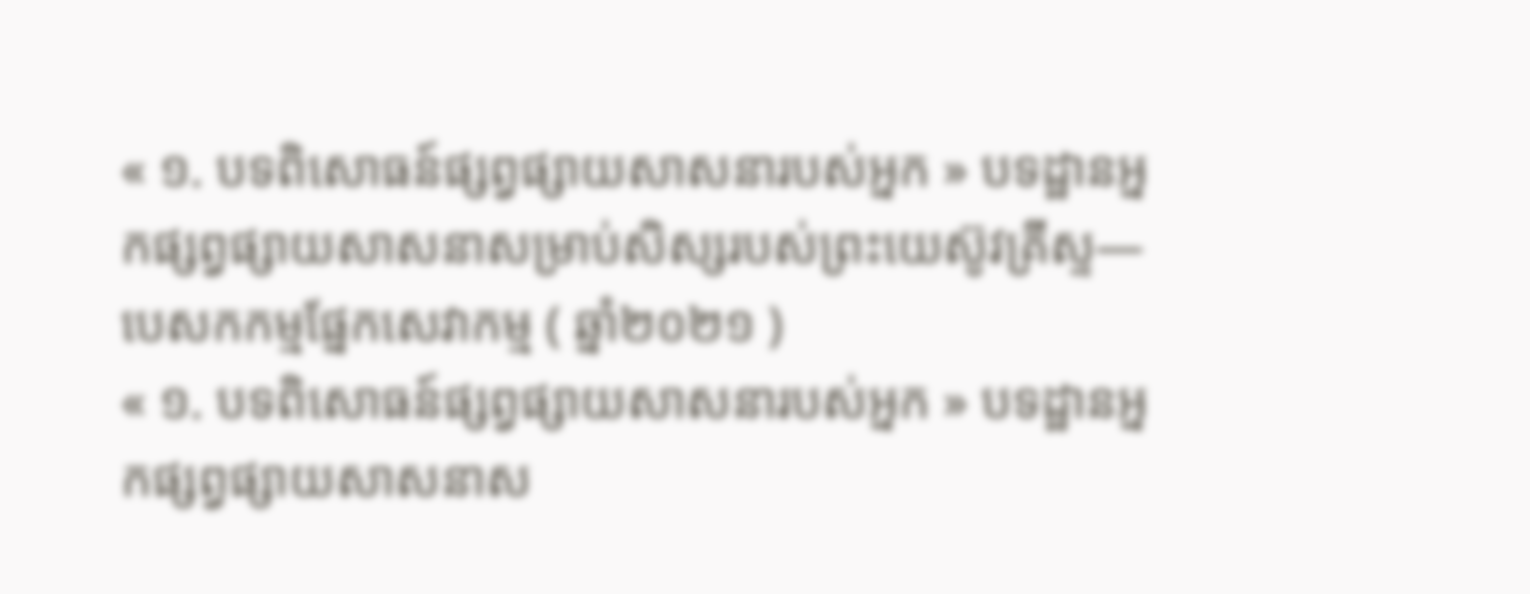« ១. បទពិសោធន៍ផ្សព្វផ្សាយសាសនារបស់អ្នក » បទដ្ឋានអ្នកផ្សព្វផ្សាយសាសនាសម្រាប់សិស្សរបស់ព្រះយេស៊ូវគ្រីស្ទ—បេសកកម្មផ្នែកសេវាកម្ម ( ឆ្នាំ២០២១ )
« ១. បទពិសោធន៍ផ្សព្វផ្សាយសាសនារបស់អ្នក » បទដ្ឋានអ្នកផ្សព្វផ្សាយសាសនាស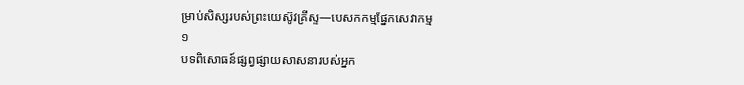ម្រាប់សិស្សរបស់ព្រះយេស៊ូវគ្រីស្ទ—បេសកកម្មផ្នែកសេវាកម្ម
១
បទពិសោធន៍ផ្សព្វផ្សាយសាសនារបស់អ្នក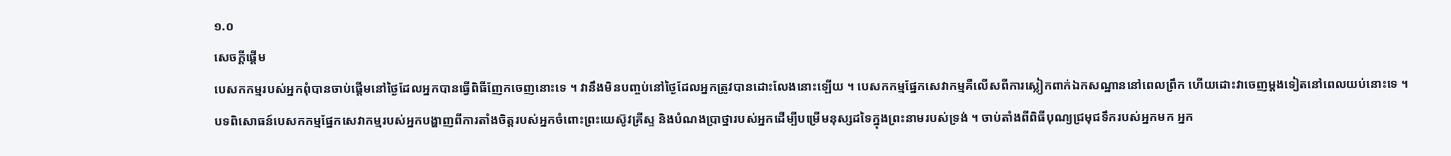១.០
សេចក្តីផ្តើម
បេសកកម្មរបស់អ្នកពុំបានចាប់ផ្ដើមនៅថ្ងៃដែលអ្នកបានធ្វើពិធីញែកចេញនោះទេ ។ វានឹងមិនបញ្ចប់នៅថ្ងៃដែលអ្នកត្រូវបានដោះលែងនោះឡើយ ។ បេសកកម្មផ្នែកសេវាកម្មគឺលើសពីការស្លៀកពាក់ឯកសណ្ឋាននៅពេលព្រឹក ហើយដោះវាចេញម្ដងទៀតនៅពេលយប់នោះទេ ។
បទពិសោធន៍បេសកកម្មផ្នែកសេវាកម្មរបស់អ្នកបង្ហាញពីការតាំងចិត្តរបស់អ្នកចំពោះព្រះយេស៊ូវគ្រីស្ទ និងបំណងប្រាថ្នារបស់អ្នកដើម្បីបម្រើមនុស្សដទៃក្នុងព្រះនាមរបស់ទ្រង់ ។ ចាប់តាំងពីពិធីបុណ្យជ្រមុជទឹករបស់អ្នកមក អ្នក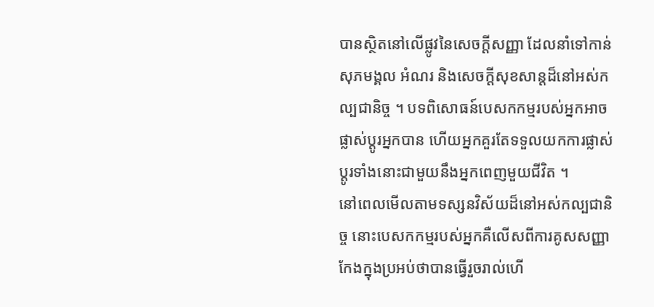បានស្ថិតនៅលើផ្លូវនៃសេចក្ដីសញ្ញា ដែលនាំទៅកាន់សុភមង្គល អំណរ និងសេចក្ដីសុខសាន្តដ៏នៅអស់កល្បជានិច្ច ។ បទពិសោធន៍បេសកកម្មរបស់អ្នកអាចផ្លាស់ប្ដូរអ្នកបាន ហើយអ្នកគួរតែទទួលយកការផ្លាស់ប្ដូរទាំងនោះជាមួយនឹងអ្នកពេញមួយជីវិត ។
នៅពេលមើលតាមទស្សនវិស័យដ៏នៅអស់កល្បជានិច្ច នោះបេសកកម្មរបស់អ្នកគឺលើសពីការគូសសញ្ញាកែងក្នុងប្រអប់ថាបានធ្វើរួចរាល់ហើ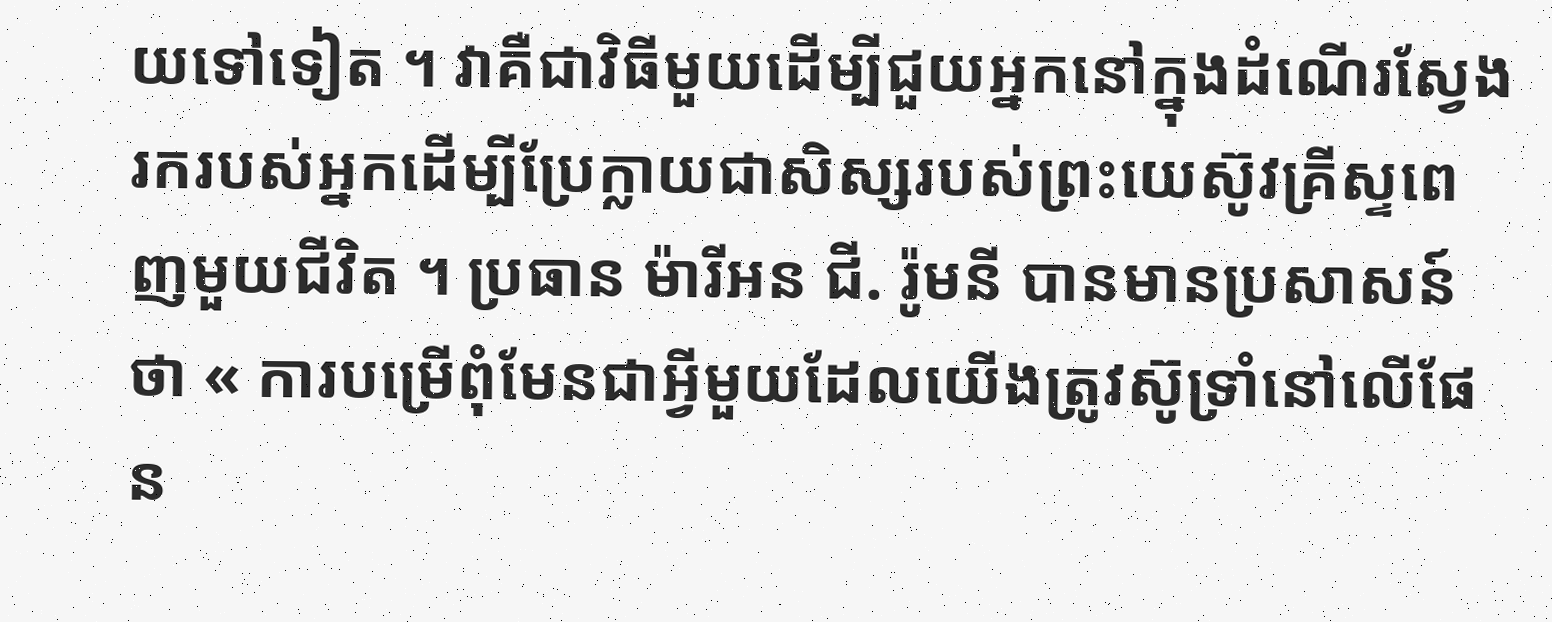យទៅទៀត ។ វាគឺជាវិធីមួយដើម្បីជួយអ្នកនៅក្នុងដំណើរស្វែងរករបស់អ្នកដើម្បីប្រែក្លាយជាសិស្សរបស់ព្រះយេស៊ូវគ្រីស្ទពេញមួយជីវិត ។ ប្រធាន ម៉ារីអន ជី. រ៉ូមនី បានមានប្រសាសន៍ថា « ការបម្រើពុំមែនជាអ្វីមួយដែលយើងត្រូវស៊ូទ្រាំនៅលើផែន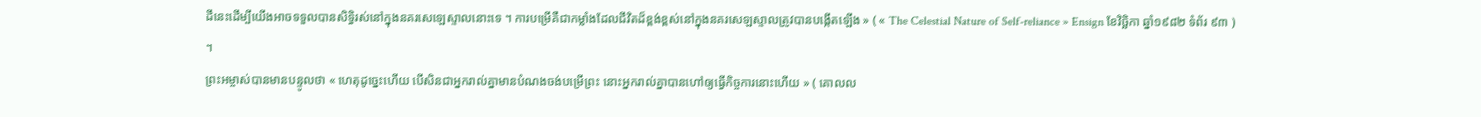ដីនេះដើម្បីយើងអាចទទួលបានសិទ្ធិរស់នៅក្នុងនគរសេឡេស្ទាលនោះទេ ។ ការបម្រើគឺជាកម្លាំងដែលជីវិតដ៏ខ្ពង់ខ្ពស់នៅក្នុងនគរសេឡស្ទាលត្រូវបានបង្កើតឡើង » ( « The Celestial Nature of Self-reliance » Ensign ខែវិច្ឆិកា ឆ្នាំ១៩៨២ ទំព័រ ៩៣ ) ។
ព្រះអម្ចាស់បានមានបន្ទូលថា « ហេតុដូច្នេះហើយ បើសិនជាអ្នករាល់គ្នាមានបំណងចង់បម្រើព្រះ នោះអ្នករាល់គ្នាបានហៅឲ្យធ្វើកិច្ចការនោះហើយ » ( គោលល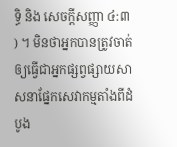ទ្ធិ និង សេចក្តីសញ្ញា ៤:៣ ) ។ មិនថាអ្នកបានត្រូវចាត់ឲ្យធ្វើជាអ្នកផ្សព្វផ្សាយសាសនាផ្នែកសេវាកម្មតាំងពីដំបូង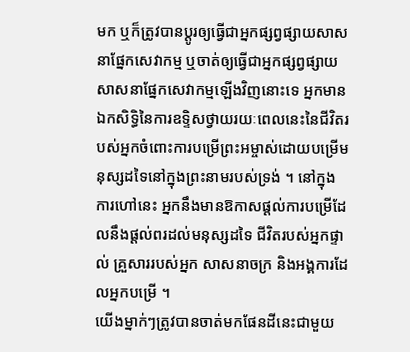មក ឬក៏ត្រូវបានប្ដូរឲ្យធ្វើជាអ្នកផ្សព្វផ្សាយសាសនាផ្នែកសេវាកម្ម ឬចាត់ឲ្យធ្វើជាអ្នកផ្សព្វផ្សាយសាសនាផ្នែកសេវាកម្មឡើងវិញនោះទេ អ្នកមានឯកសិទ្ធិនៃការឧទ្ទិសថ្វាយរយៈពេលនេះនៃជីវិតរបស់អ្នកចំពោះការបម្រើព្រះអម្ចាស់ដោយបម្រើមនុស្សដទៃនៅក្នុងព្រះនាមរបស់ទ្រង់ ។ នៅក្នុងការហៅនេះ អ្នកនឹងមានឱកាសផ្ដល់ការបម្រើដែលនឹងផ្ដល់ពរដល់មនុស្សដទៃ ជីវិតរបស់អ្នកផ្ទាល់ គ្រួសាររបស់អ្នក សាសនាចក្រ និងអង្គការដែលអ្នកបម្រើ ។
យើងម្នាក់ៗត្រូវបានចាត់មកផែនដីនេះជាមួយ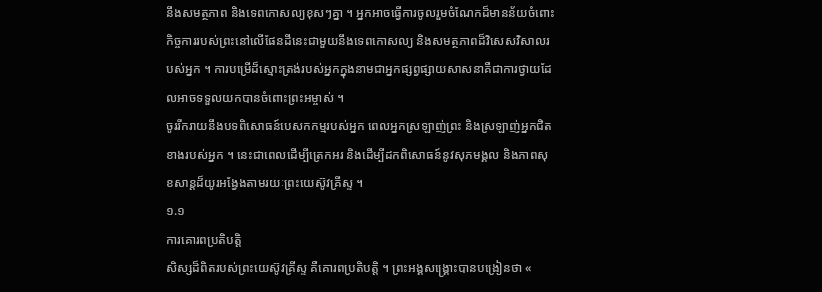នឹងសមត្ថភាព និងទេពកោសល្យខុសៗគ្នា ។ អ្នកអាចធ្វើការចូលរួមចំណែកដ៏មានន័យចំពោះកិច្ចការរបស់ព្រះនៅលើផែនដីនេះជាមួយនឹងទេពកោសល្យ និងសមត្ថភាពដ៏វិសេសវិសាលរបស់អ្នក ។ ការបម្រើដ៏ស្មោះត្រង់របស់អ្នកក្នុងនាមជាអ្នកផ្សព្វផ្សាយសាសនាគឺជាការថ្វាយដែលអាចទទួលយកបានចំពោះព្រះអម្ចាស់ ។
ចូររីករាយនឹងបទពិសោធន៍បេសកកម្មរបស់អ្នក ពេលអ្នកស្រឡាញ់ព្រះ និងស្រឡាញ់អ្នកជិតខាងរបស់អ្នក ។ នេះជាពេលដើម្បីត្រេកអរ និងដើម្បីដកពិសោធន៍នូវសុភមង្គល និងភាពសុខសាន្តដ៏យូរអង្វែងតាមរយៈព្រះយេស៊ូវគ្រីស្ទ ។
១.១
ការគោរពប្រតិបត្តិ
សិស្សដ៏ពិតរបស់ព្រះយេស៊ូវគ្រីស្ទ គឺគោរពប្រតិបត្តិ ។ ព្រះអង្គសង្គ្រោះបានបង្រៀនថា «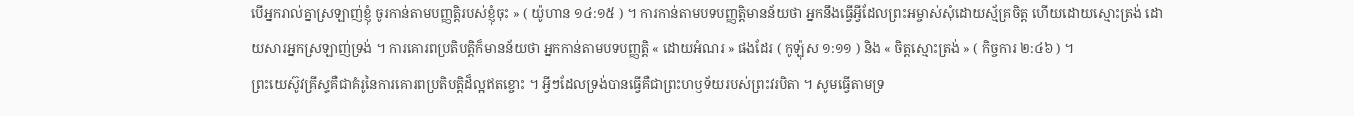បើអ្នករាល់គ្នាស្រឡាញ់ខ្ញុំ ចូរកាន់តាមបញ្ញត្តិរបស់ខ្ញុំចុះ » ( យ៉ូហាន ១៤:១៥ ) ។ ការកាន់តាមបទបញ្ញត្តិមានន័យថា អ្នកនឹងធ្វើអ្វីដែលព្រះអម្ចាស់សុំដោយស្ម័គ្រចិត្ត ហើយដោយស្មោះត្រង់ ដោយសារអ្នកស្រឡាញ់ទ្រង់ ។ ការគោរពប្រតិបត្តិក៏មានន័យថា អ្នកកាន់តាមបទបញ្ញត្តិ « ដោយអំណរ » ផងដែរ ( កូឡ៉ុស ១:១១ ) និង « ចិត្តស្មោះត្រង់ » ( កិច្ចការ ២:៤៦ ) ។
ព្រះយេស៊ូវគ្រីស្ទគឺជាគំរូនៃការគោរពប្រតិបត្តិដ៏ល្អឥតខ្ចោះ ។ អ្វីៗដែលទ្រង់បានធ្វើគឺជាព្រះហឫទ័យរបស់ព្រះវរបិតា ។ សូមធ្វើតាមទ្រ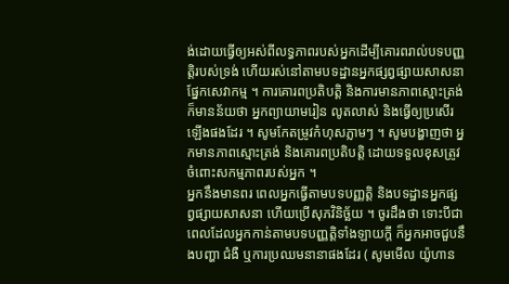ង់ដោយធ្វើឲ្យអស់ពីលទ្ធភាពរបស់អ្នកដើម្បីគោរពរាល់បទបញ្ញត្តិរបស់ទ្រង់ ហើយរស់នៅតាមបទដ្ឋានអ្នកផ្សព្វផ្សាយសាសនាផ្នែកសេវាកម្ម ។ ការគោរពប្រតិបត្តិ និងការមានភាពស្មោះត្រង់ ក៏មានន័យថា អ្នកព្យាយាមរៀន លូតលាស់ និងធ្វើឲ្យប្រសើរឡើងផងដែរ ។ សូមកែតម្រូវកំហុសភ្លាមៗ ។ សូមបង្ហាញថា អ្នកមានភាពស្មោះត្រង់ និងគោរពប្រតិបត្តិ ដោយទទួលខុសត្រូវចំពោះសកម្មភាពរបស់អ្នក ។
អ្នកនឹងមានពរ ពេលអ្នកធ្វើតាមបទបញ្ញត្តិ និងបទដ្ឋានអ្នកផ្សព្វផ្សាយសាសនា ហើយប្រើសុភវិនិច្ឆ័យ ។ ចូរដឹងថា ទោះបីជាពេលដែលអ្នកកាន់តាមបទបញ្ញត្តិទាំងឡាយក្ដី ក៏អ្នកអាចជួបនឹងបញ្ហា ជំងឺ ឬការប្រឈមនានាផងដែរ ( សូមមើល យ៉ូហាន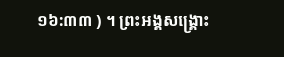១៦:៣៣ ) ។ ព្រះអង្គសង្គ្រោះ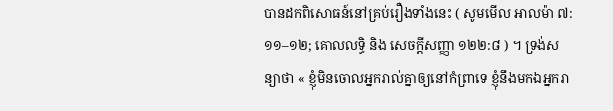បានដកពិសោធន៍នៅគ្រប់រឿងទាំងនេះ ( សូមមើល អាលម៉ា ៧:១១–១២; គោលលទ្ធិ និង សេចក្ដីសញ្ញា ១២២:៨ ) ។ ទ្រង់សន្យាថា « ខ្ញុំមិនចោលអ្នករាល់គ្នាឲ្យនៅកំព្រាទេ ខ្ញុំនឹងមកឯអ្នករា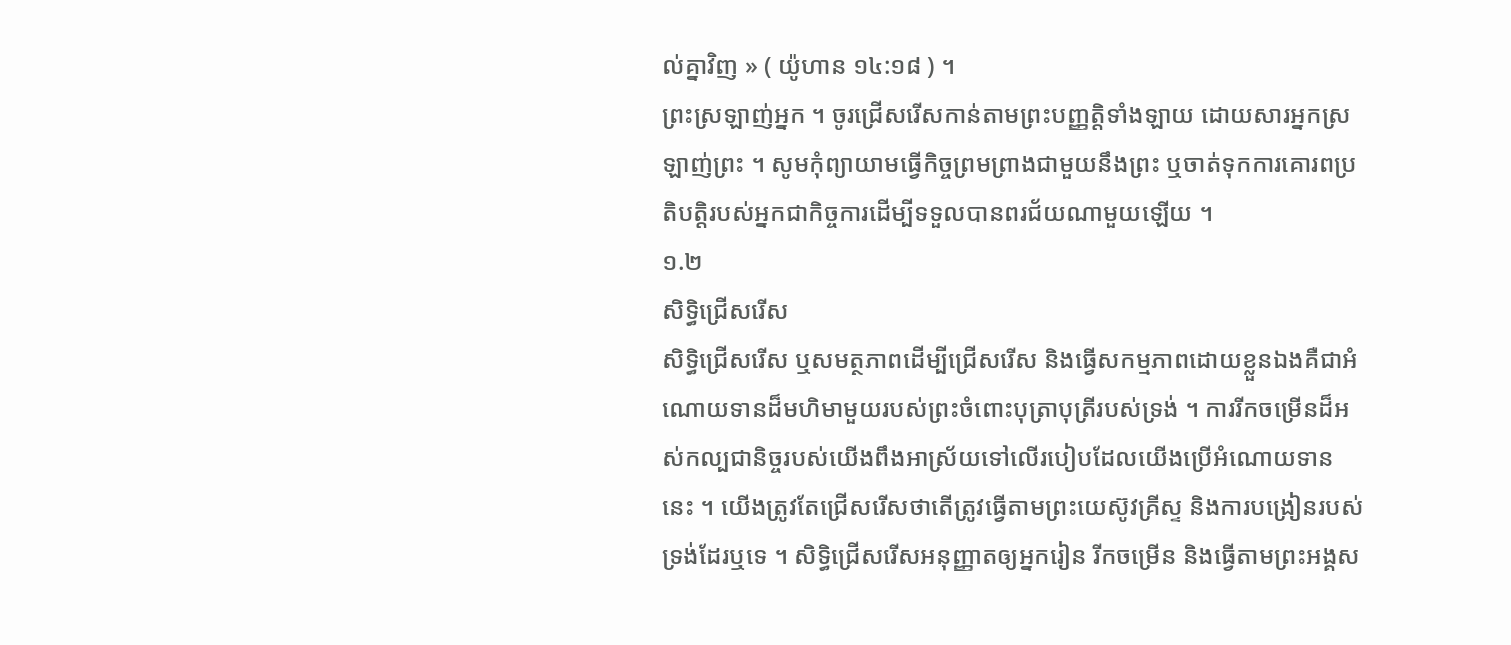ល់គ្នាវិញ » ( យ៉ូហាន ១៤:១៨ ) ។
ព្រះស្រឡាញ់អ្នក ។ ចូរជ្រើសរើសកាន់តាមព្រះបញ្ញត្តិទាំងឡាយ ដោយសារអ្នកស្រឡាញ់ព្រះ ។ សូមកុំព្យាយាមធ្វើកិច្ចព្រមព្រាងជាមួយនឹងព្រះ ឬចាត់ទុកការគោរពប្រតិបត្តិរបស់អ្នកជាកិច្ចការដើម្បីទទួលបានពរជ័យណាមួយឡើយ ។
១.២
សិទ្ធិជ្រើសរើស
សិទ្ធិជ្រើសរើស ឬសមត្ថភាពដើម្បីជ្រើសរើស និងធ្វើសកម្មភាពដោយខ្លួនឯងគឺជាអំណោយទានដ៏មហិមាមួយរបស់ព្រះចំពោះបុត្រាបុត្រីរបស់ទ្រង់ ។ ការរីកចម្រើនដ៏អស់កល្បជានិច្ចរបស់យើងពឹងអាស្រ័យទៅលើរបៀបដែលយើងប្រើអំណោយទាននេះ ។ យើងត្រូវតែជ្រើសរើសថាតើត្រូវធ្វើតាមព្រះយេស៊ូវគ្រីស្ទ និងការបង្រៀនរបស់ទ្រង់ដែរឬទេ ។ សិទ្ធិជ្រើសរើសអនុញ្ញាតឲ្យអ្នករៀន រីកចម្រើន និងធ្វើតាមព្រះអង្គស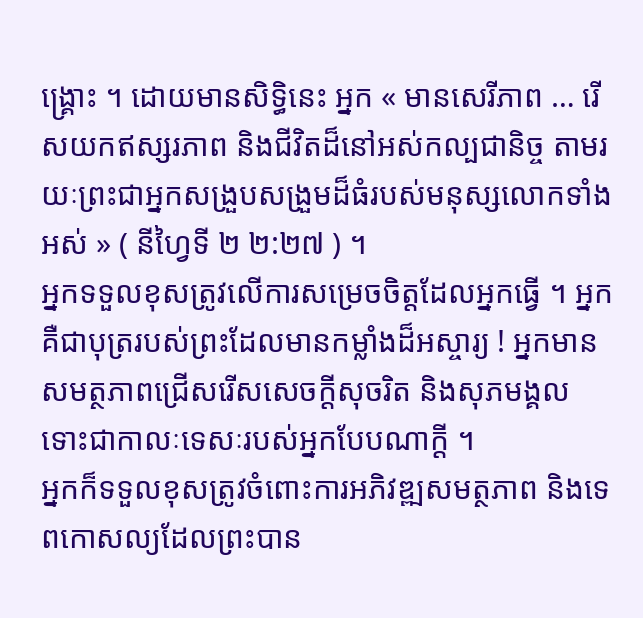ង្គ្រោះ ។ ដោយមានសិទ្ធិនេះ អ្នក « មានសេរីភាព … រើសយកឥស្សរភាព និងជីវិតដ៏នៅអស់កល្បជានិច្ច តាមរយៈព្រះជាអ្នកសង្រួបសង្រួមដ៏ធំរបស់មនុស្សលោកទាំងអស់ » ( នីហ្វៃទី ២ ២:២៧ ) ។
អ្នកទទួលខុសត្រូវលើការសម្រេចចិត្តដែលអ្នកធ្វើ ។ អ្នកគឺជាបុត្ររបស់ព្រះដែលមានកម្លាំងដ៏អស្ចារ្យ ! អ្នកមានសមត្ថភាពជ្រើសរើសសេចក្ដីសុចរិត និងសុភមង្គល ទោះជាកាលៈទេសៈរបស់អ្នកបែបណាក្ដី ។
អ្នកក៏ទទួលខុសត្រូវចំពោះការអភិវឌ្ឍសមត្ថភាព និងទេពកោសល្យដែលព្រះបាន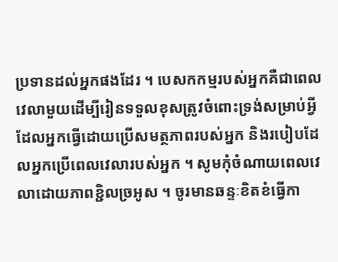ប្រទានដល់អ្នកផងដែរ ។ បេសកកម្មរបស់អ្នកគឺជាពេលវេលាមួយដើម្បីរៀនទទួលខុសត្រូវចំពោះទ្រង់សម្រាប់អ្វីដែលអ្នកធ្វើដោយប្រើសមត្ថភាពរបស់អ្នក និងរបៀបដែលអ្នកប្រើពេលវេលារបស់អ្នក ។ សូមកុំចំណាយពេលវេលាដោយភាពខ្ជិលច្រអូស ។ ចូរមានឆន្ទៈខិតខំធ្វើកា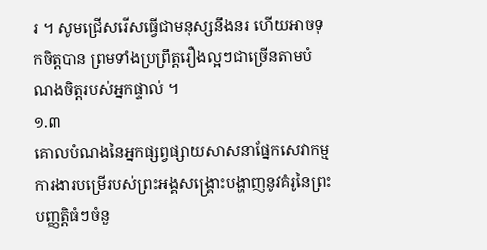រ ។ សូមជ្រើសរើសធ្វើជាមនុស្សនឹងនរ ហើយអាចទុកចិត្តបាន ព្រមទាំងប្រព្រឹត្តរឿងល្អៗជាច្រើនតាមបំណងចិត្តរបស់អ្នកផ្ទាល់ ។
១.៣
គោលបំណងនៃអ្នកផ្សព្វផ្សាយសាសនាផ្នែកសេវាកម្ម
ការងារបម្រើរបស់ព្រះអង្គសង្គ្រោះបង្ហាញនូវគំរូនៃព្រះបញ្ញត្តិធំៗចំនួ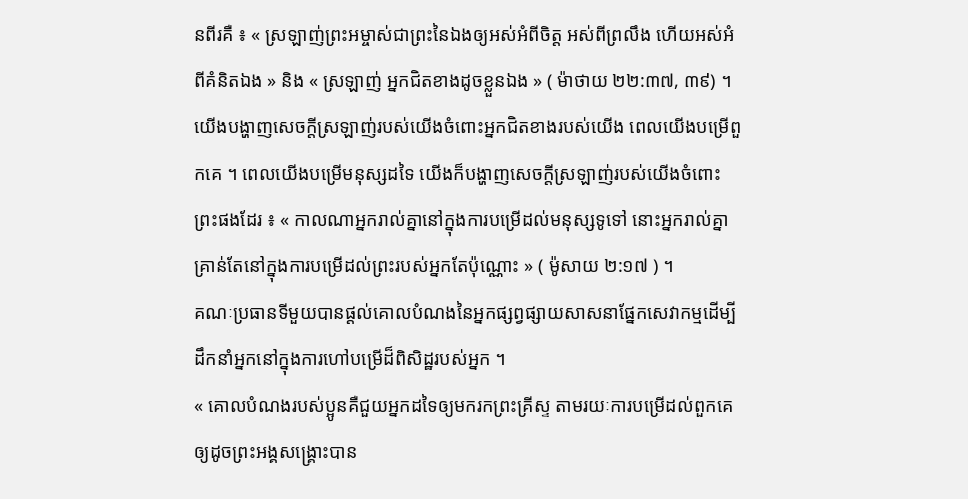នពីរគឺ ៖ « ស្រឡាញ់ព្រះអម្ចាស់ជាព្រះនៃឯងឲ្យអស់អំពីចិត្ត អស់ពីព្រលឹង ហើយអស់អំពីគំនិតឯង » និង « ស្រឡាញ់ អ្នកជិតខាងដូចខ្លួនឯង » ( ម៉ាថាយ ២២:៣៧, ៣៩) ។ យើងបង្ហាញសេចក្ដីស្រឡាញ់របស់យើងចំពោះអ្នកជិតខាងរបស់យើង ពេលយើងបម្រើពួកគេ ។ ពេលយើងបម្រើមនុស្សដទៃ យើងក៏បង្ហាញសេចក្ដីស្រឡាញ់របស់យើងចំពោះព្រះផងដែរ ៖ « កាលណាអ្នករាល់គ្នានៅក្នុងការបម្រើដល់មនុស្សទូទៅ នោះអ្នករាល់គ្នាគ្រាន់តែនៅក្នុងការបម្រើដល់ព្រះរបស់អ្នកតែប៉ុណ្ណោះ » ( ម៉ូសាយ ២:១៧ ) ។
គណៈប្រធានទីមួយបានផ្ដល់គោលបំណងនៃអ្នកផ្សព្វផ្សាយសាសនាផ្នែកសេវាកម្មដើម្បីដឹកនាំអ្នកនៅក្នុងការហៅបម្រើដ៏ពិសិដ្ឋរបស់អ្នក ។
« គោលបំណងរបស់ប្អូនគឺជួយអ្នកដទៃឲ្យមករកព្រះគ្រីស្ទ តាមរយៈការបម្រើដល់ពួកគេឲ្យដូចព្រះអង្គសង្គ្រោះបាន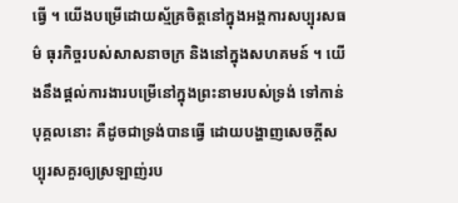ធ្វើ ។ យើងបម្រើដោយស្ម័គ្រចិត្តនៅក្នុងអង្គការសប្បុរសធម៌ ធុរកិច្ចរបស់សាសនាចក្រ និងនៅក្នុងសហគមន៍ ។ យើងនឹងផ្ដល់ការងារបម្រើនៅក្នុងព្រះនាមរបស់ទ្រង់ ទៅកាន់បុគ្គលនោះ គឺដូចជាទ្រង់បានធ្វើ ដោយបង្ហាញសេចក្តីសប្បុរសគួរឲ្យស្រឡាញ់រប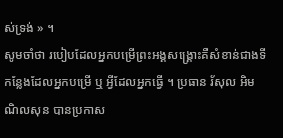ស់ទ្រង់ » ។
សូមចាំថា របៀបដែលអ្នកបម្រើព្រះអង្គសង្គ្រោះគឺសំខាន់ជាងទីកន្លែងដែលអ្នកបម្រើ ឬ អ្វីដែលអ្នកធ្វើ ។ ប្រធាន រ័សុល អិម ណិលសុន បានប្រកាស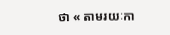ថា « តាមរយៈកា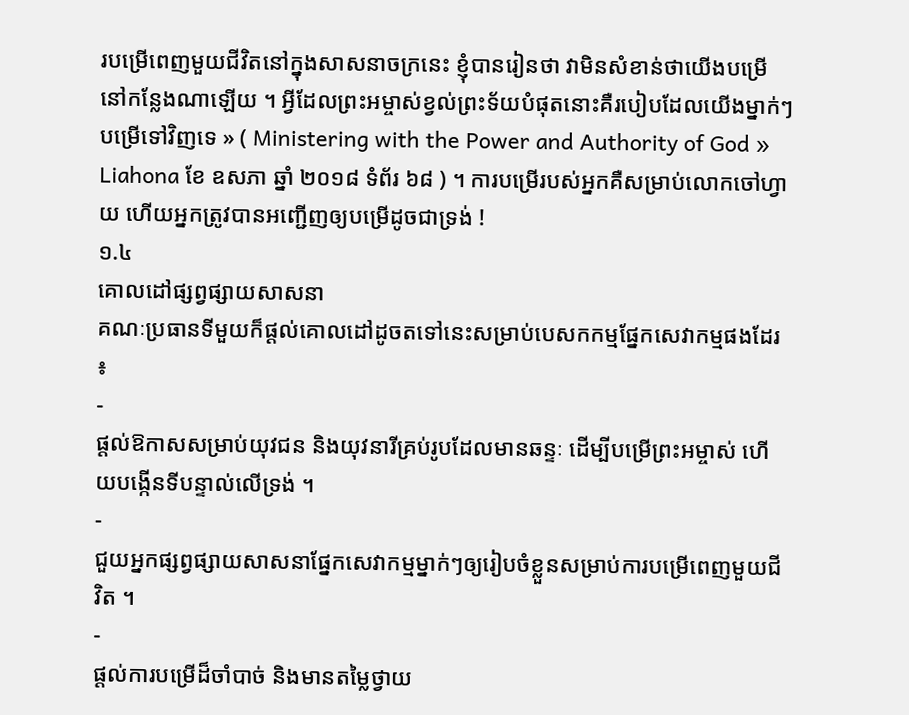របម្រើពេញមួយជីវិតនៅក្នុងសាសនាចក្រនេះ ខ្ញុំបានរៀនថា វាមិនសំខាន់ថាយើងបម្រើនៅកន្លែងណាឡើយ ។ អ្វីដែលព្រះអម្ចាស់ខ្វល់ព្រះទ័យបំផុតនោះគឺរបៀបដែលយើងម្នាក់ៗបម្រើទៅវិញទេ » ( Ministering with the Power and Authority of God » Liahona ខែ ឧសភា ឆ្នាំ ២០១៨ ទំព័រ ៦៨ ) ។ ការបម្រើរបស់អ្នកគឺសម្រាប់លោកចៅហ្វាយ ហើយអ្នកត្រូវបានអញ្ជើញឲ្យបម្រើដូចជាទ្រង់ !
១.៤
គោលដៅផ្សព្វផ្សាយសាសនា
គណៈប្រធានទីមួយក៏ផ្ដល់គោលដៅដូចតទៅនេះសម្រាប់បេសកកម្មផ្នែកសេវាកម្មផងដែរ ៖
-
ផ្ដល់ឱកាសសម្រាប់យុវជន និងយុវនារីគ្រប់រូបដែលមានឆន្ទៈ ដើម្បីបម្រើព្រះអម្ចាស់ ហើយបង្កើនទីបន្ទាល់លើទ្រង់ ។
-
ជួយអ្នកផ្សព្វផ្សាយសាសនាផ្នែកសេវាកម្មម្នាក់ៗឲ្យរៀបចំខ្លួនសម្រាប់ការបម្រើពេញមួយជីវិត ។
-
ផ្ដល់ការបម្រើដ៏ចាំបាច់ និងមានតម្លៃថ្វាយ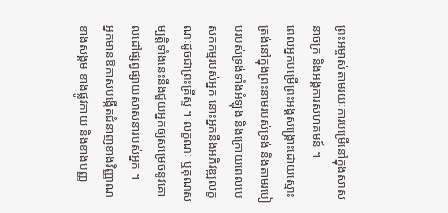ព្រះអម្ចាស់តាមរយៈការបម្រើនៅក្នុងសាសនាចក្រ និងអង្គការសហគមន៍ ។
ពេលអ្នកបម្រើព្រះអង្គសង្គ្រោះដោយស្មោះត្រង់នៅក្នុងព្រះនាមរបស់ទ្រង់ និងតាមរបៀបរបស់ទ្រង់ទាំងអំឡុង និងក្រោយពេលបេសកកម្មរបស់អ្នក នោះអ្នកនឹងអភិវឌ្ឍលក្ខណៈដូចជាព្រះគ្រីស្ទ ។ លក្ខណៈ ឬគុណសម្បត្តិទាំងនេះនឹងជួយអ្នកឲ្យសម្រេចនូវគោលដៅផ្សព្វផ្សាយសាសនារបស់អ្នក ។
អ្នកមានឱកាសបង្កើតជំនាញខាងវិញ្ញាណ ខាងសង្គម ខាងផ្លូវកាយ និងខាងបញ្ញ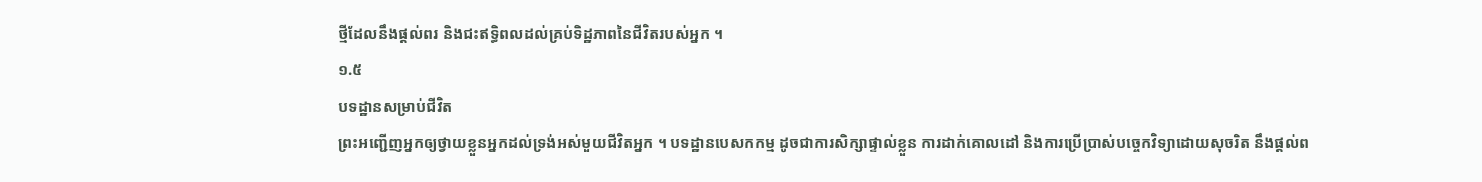ថ្មីដែលនឹងផ្ដល់ពរ និងជះឥទ្ធិពលដល់គ្រប់ទិដ្ឋភាពនៃជីវិតរបស់អ្នក ។
១.៥
បទដ្ឋានសម្រាប់ជីវិត
ព្រះអញ្ជើញអ្នកឲ្យថ្វាយខ្លួនអ្នកដល់ទ្រង់អស់មួយជីវិតអ្នក ។ បទដ្ឋានបេសកកម្ម ដូចជាការសិក្សាផ្ទាល់ខ្លួន ការដាក់គោលដៅ និងការប្រើប្រាស់បច្ចេកវិទ្យាដោយសុចរិត នឹងផ្ដល់ព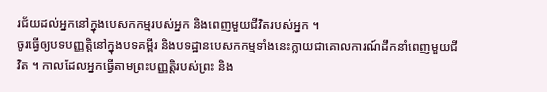រជ័យដល់អ្នកនៅក្នុងបេសកកម្មរបស់អ្នក និងពេញមួយជីវិតរបស់អ្នក ។
ចូរធ្វើឲ្យបទបញ្ញត្តិនៅក្នុងបទគម្ពីរ និងបទដ្ឋានបេសកកម្មទាំងនេះក្លាយជាគោលការណ៍ដឹកនាំពេញមួយជីវិត ។ កាលដែលអ្នកធ្វើតាមព្រះបញ្ញត្តិរបស់ព្រះ និង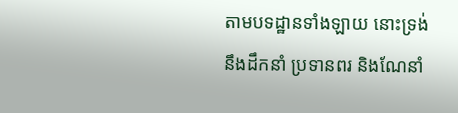តាមបទដ្ឋានទាំងឡាយ នោះទ្រង់នឹងដឹកនាំ ប្រទានពរ និងណែនាំ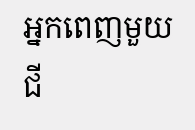អ្នកពេញមួយជី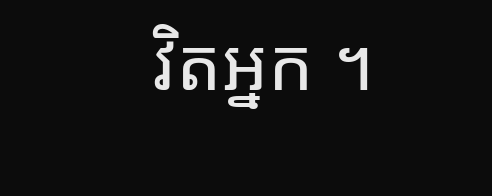វិតអ្នក ។